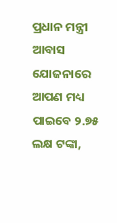ପ୍ରଧାନ ମନ୍ତ୍ରୀ ଆବାସ ଯୋଜନାରେ ଆପଣ ମଧ୍ୟ ପାଇବେ ୨.୭୫ ଲକ୍ଷ ଟଙ୍କା,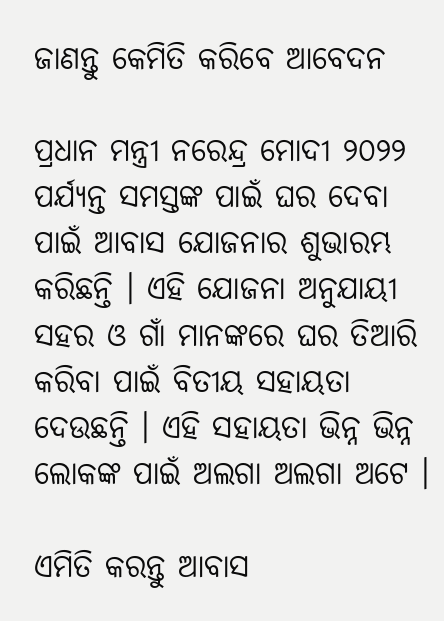ଜାଣନ୍ତୁ କେମିତି କରିବେ ଆବେଦନ

ପ୍ରଧାନ ମନ୍ତ୍ରୀ ନରେନ୍ଦ୍ର ମୋଦୀ ୨୦୨୨ ପର୍ଯ୍ୟନ୍ତ ସମସ୍ତଙ୍କ ପାଇଁ ଘର ଦେବା ପାଇଁ ଆବାସ ଯୋଜନାର ଶୁଭାରମ୍ଭ କରିଛନ୍ତି । ଏହି ଯୋଜନା ଅନୁଯାୟୀ ସହର ଓ ଗାଁ ମାନଙ୍କରେ ଘର ତିଆରି କରିବା ପାଇଁ ବିତୀୟ ସହାୟତା ଦେଉଛନ୍ତି । ଏହି ସହାୟତା ଭିନ୍ନ ଭିନ୍ନ ଲୋକଙ୍କ ପାଇଁ ଅଲଗା ଅଲଗା ଅଟେ ।

ଏମିତି କରନ୍ତୁ ଆବାସ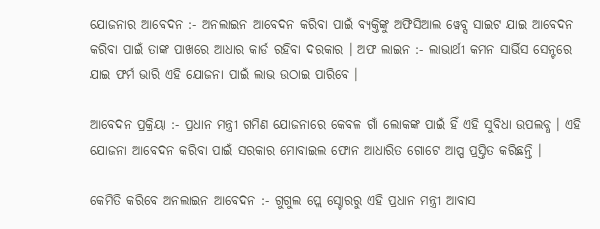ଯୋଜନାର ଆବେଦନ :- ଅନଲାଇନ ଆବେଦନ କରିବା ପାଇଁ ବ୍ୟକ୍ତିଙ୍କୁ ଅଫିସିଆଲ ୱେବ୍ସ ସାଇଟ ଯାଇ ଆବେଦନ କରିବା ପାଇଁ ତାଙ୍କ ପାଖରେ ଆଧାର କାର୍ଡ ରହିବା ଦରକାର । ଅଫ ଲାଇନ :- ଲାଭାର୍ଥୀ କମନ ସାର୍ଭିସ ସେନ୍ଟରେ ଯାଇ ଫର୍ମ ଭାରି ଏହି ଯୋଜନା ପାଇଁ ଲାଭ ଉଠାଇ ପାରିବେ ।

ଆବେଦନ ପ୍ରକ୍ରିୟା :- ପ୍ରଧାନ ମନ୍ତ୍ରୀ ଗମିଣ ଯୋଜନାରେ କେବଳ ଗାଁ ଲୋକଙ୍କ ପାଇଁ ହିଁ ଏହି ସୁବିଧା ଉପଲବ୍ଧ । ଏହି ଯୋଜନା ଆବେଦନ କରିବା ପାଇଁ ସରକାର ମୋବାଇଲ ଫୋନ ଆଧାରିତ ଗୋଟେ ଆପ୍ପ ପ୍ରସ୍ତିତ କରିଛନ୍ତି ।

କେମିତି କରିବେ ଅନଲାଇନ ଆବେଦନ :- ଗୁଗୁଲ ପ୍ଲେ ସ୍ଟୋରରୁ ଏହି ପ୍ରଧାନ ମନ୍ତ୍ରୀ ଆବାସ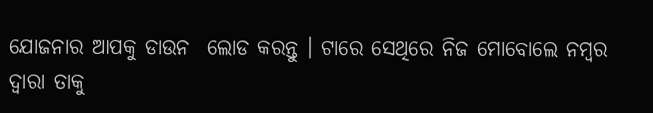ଯୋଜନାର ଆପକୁ ଡାଉନ  ଲୋଡ କରନ୍ତୁ । ଟାରେ ସେଥିରେ ନିଜ ମୋବୋଲେ ନମ୍ବର ଦ୍ଵାରା ତାକୁ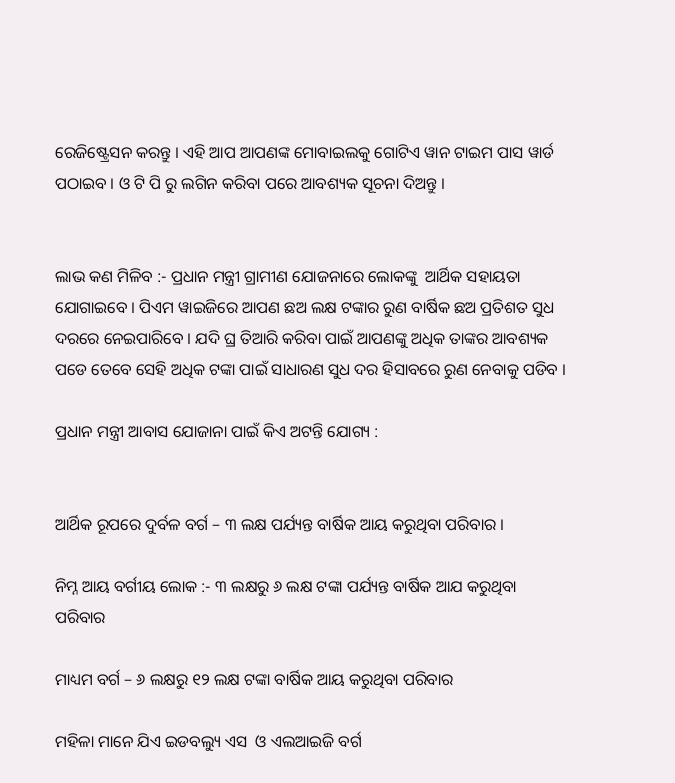ରେଜିଷ୍ଟ୍ରେସନ କରନ୍ତୁ । ଏହି ଆପ ଆପଣଙ୍କ ମୋବାଇଲକୁ ଗୋଟିଏ ୱାନ ଟାଇମ ପାସ ୱାର୍ଡ ପଠାଇବ । ଓ ଟି ପି ରୁ ଲଗିନ କରିବା ପରେ ଆବଶ୍ୟକ ସୂଚନା ଦିଅନ୍ତୁ ।


ଲାଭ କଣ ମିଳିବ :- ପ୍ରଧାନ ମନ୍ତ୍ରୀ ଗ୍ରାମୀଣ ଯୋଜନାରେ ଲୋକଙ୍କୁ  ଆର୍ଥିକ ସହାୟତା ଯୋଗାଇବେ । ପିଏମ ୱାଇଜିରେ ଆପଣ ଛଅ ଲକ୍ଷ ଟଙ୍କାର ରୁଣ ବାର୍ଷିକ ଛଅ ପ୍ରତିଶତ ସୁଧ ଦରରେ ନେଇପାରିବେ । ଯଦି ଘ୍ର ତିଆରି କରିବା ପାଇଁ ଆପଣଙ୍କୁ ଅଧିକ ତାଙ୍କର ଆବଶ୍ୟକ ପଡେ ତେବେ ସେହି ଅଧିକ ଟଙ୍କା ପାଇଁ ସାଧାରଣ ସୁଧ ଦର ହିସାବରେ ରୁଣ ନେବାକୁ ପଡିବ ।

ପ୍ରଧାନ ମନ୍ତ୍ରୀ ଆବାସ ଯୋଜାନା ପାଇଁ କିଏ ଅଟନ୍ତି ଯୋଗ୍ୟ :


ଆର୍ଥିକ ରୂପରେ ଦୁର୍ବଳ ବର୍ଗ – ୩ ଲକ୍ଷ ପର୍ଯ୍ୟନ୍ତ ବାର୍ଷିକ ଆୟ କରୁଥିବା ପରିବାର ।

ନିମ୍ନ ଆୟ ବର୍ଗୀୟ ଲୋକ :- ୩ ଲକ୍ଷରୁ ୬ ଲକ୍ଷ ଟଙ୍କା ପର୍ଯ୍ୟନ୍ତ ବାର୍ଷିକ ଆଯ କରୁଥିବା ପରିବାର

ମାଧ୍ୟମ ବର୍ଗ – ୬ ଲକ୍ଷରୁ ୧୨ ଲକ୍ଷ ଟଙ୍କା ବାର୍ଷିକ ଆୟ କରୁଥିବା ପରିବାର

ମହିଳା ମାନେ ଯିଏ ଇଡବଲ୍ୟୁ ଏସ  ଓ ଏଲଆଇଜି ବର୍ଗ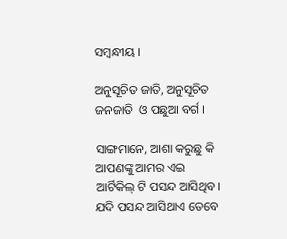ସମ୍ବନ୍ଧୀୟ ।

ଅନୁସୂଚିତ ଜାତି, ଅନୁସୂଚିତ ଜନଜାତି  ଓ ପଛୁଆ ବର୍ଗ ।

ସାଙ୍ଗମାନେ, ଆଶା କରୁଛୁ କି ଆପଣଙ୍କୁ ଆମର ଏଇ ଆର୍ଟିକିଲ୍ ଟି ପସନ୍ଦ ଆସିଥିବ। ଯଦି ପସନ୍ଦ ଆସିଥାଏ ତେବେ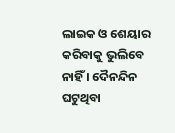ଲାଇକ ଓ ଶେୟାର କରିବାକୁ ଭୁଲିବେ ନାହିଁ । ଦୈନନ୍ଦିନ ଘଟୁଥିବା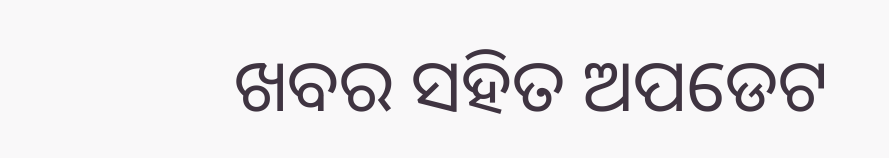ଖବର ସହିତ ଅପଡେଟ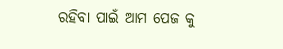ରହିବା ପାଇଁ ଆମ ପେଜ କୁ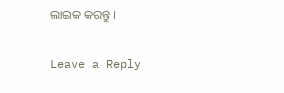ଲାଇକ କରନ୍ତୁ ।

Leave a Reply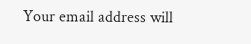Your email address will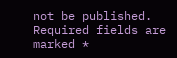not be published. Required fields are marked *